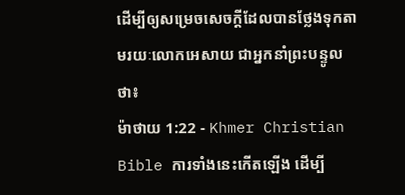ដើម្បីឲ្យសម្រេចសេចក្ដីដែលបានថ្លែងទុកតាមរយៈលោកអេសាយ ជាអ្នកនាំព្រះបន្ទូលថា៖
ម៉ាថាយ 1:22 - Khmer Christian Bible ការទាំងនេះកើតឡើង ដើម្បី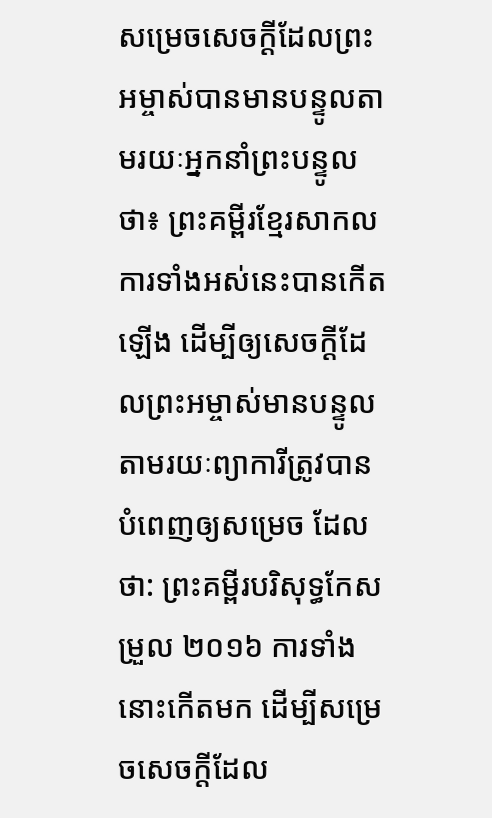សម្រេចសេចក្ដីដែលព្រះអម្ចាស់បានមានបន្ទូលតាមរយៈអ្នកនាំព្រះបន្ទូលថា៖ ព្រះគម្ពីរខ្មែរសាកល ការទាំងអស់នេះបានកើតឡើង ដើម្បីឲ្យសេចក្ដីដែលព្រះអម្ចាស់មានបន្ទូលតាមរយៈព្យាការីត្រូវបានបំពេញឲ្យសម្រេច ដែលថា: ព្រះគម្ពីរបរិសុទ្ធកែសម្រួល ២០១៦ ការទាំងនោះកើតមក ដើម្បីសម្រេចសេចក្តីដែល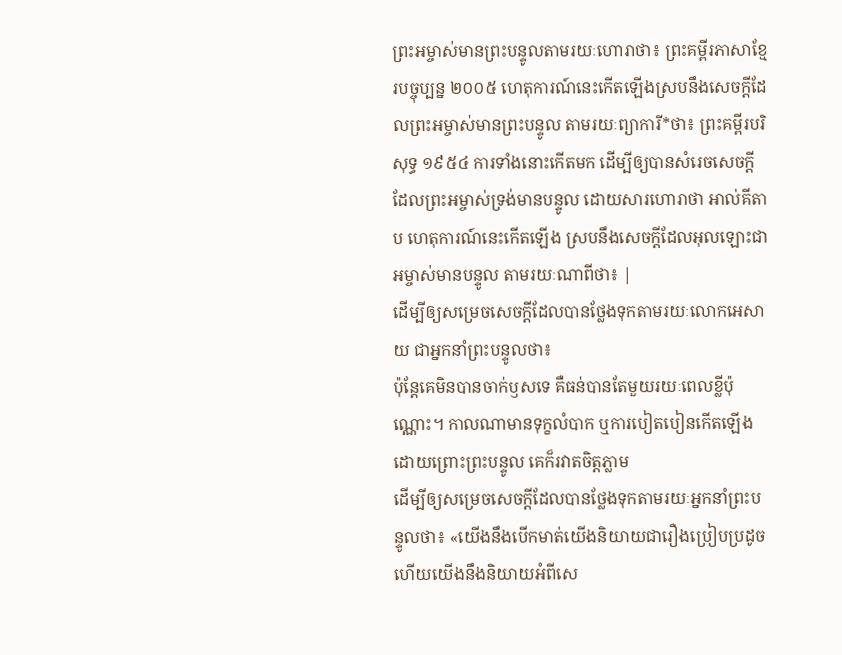ព្រះអម្ចាស់មានព្រះបន្ទូលតាមរយៈហោរាថា៖ ព្រះគម្ពីរភាសាខ្មែរបច្ចុប្បន្ន ២០០៥ ហេតុការណ៍នេះកើតឡើងស្របនឹងសេចក្ដីដែលព្រះអម្ចាស់មានព្រះបន្ទូល តាមរយៈព្យាការី*ថា៖ ព្រះគម្ពីរបរិសុទ្ធ ១៩៥៤ ការទាំងនោះកើតមក ដើម្បីឲ្យបានសំរេចសេចក្ដី ដែលព្រះអម្ចាស់ទ្រង់មានបន្ទូល ដោយសារហោរាថា អាល់គីតាប ហេតុការណ៍នេះកើតឡើង ស្របនឹងសេចក្ដីដែលអុលឡោះជាអម្ចាស់មានបន្ទូល តាមរយៈណាពីថា៖ |
ដើម្បីឲ្យសម្រេចសេចក្ដីដែលបានថ្លែងទុកតាមរយៈលោកអេសាយ ជាអ្នកនាំព្រះបន្ទូលថា៖
ប៉ុន្ដែគេមិនបានចាក់ឫសទេ គឺធន់បានតែមួយរយៈពេលខ្លីប៉ុណ្ណោះ។ កាលណាមានទុក្ខលំបាក ឬការបៀតបៀនកើតឡើងដោយព្រោះព្រះបន្ទូល គេក៏រវាតចិត្ដភ្លាម
ដើម្បីឲ្យសម្រេចសេចក្ដីដែលបានថ្លែងទុកតាមរយៈអ្នកនាំព្រះបន្ទូលថា៖ «យើងនឹងបើកមាត់យើងនិយាយជារឿងប្រៀបប្រដូច ហើយយើងនឹងនិយាយអំពីសេ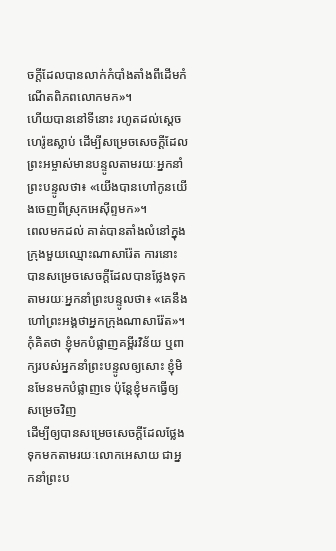ចក្ដីដែលបានលាក់កំបាំងតាំងពីដើមកំណើតពិភពលោកមក»។
ហើយបាននៅទីនោះ រហូតដល់ស្ដេចហេរ៉ូឌស្លាប់ ដើម្បីសម្រេចសេចក្ដីដែលព្រះអម្ចាស់មានបន្ទូលតាមរយៈអ្នកនាំព្រះបន្ទូលថា៖ «យើងបានហៅកូនយើងចេញពីស្រុកអេស៊ីព្ទមក»។
ពេលមកដល់ គាត់បានតាំងលំនៅក្នុងក្រុងមួយឈ្មោះណាសារ៉ែត ការនោះបានសម្រេចសេចក្ដីដែលបានថ្លែងទុកតាមរយៈអ្នកនាំព្រះបន្ទូលថា៖ «គេនឹងហៅព្រះអង្គថាអ្នកក្រុងណាសារ៉ែត»។
កុំគិតថា ខ្ញុំមកបំផ្លាញគម្ពីរវិន័យ ឬពាក្យរបស់អ្នកនាំព្រះបន្ទូលឲ្យសោះ ខ្ញុំមិនមែនមកបំផ្លាញទេ ប៉ុន្ដែខ្ញុំមកធ្វើឲ្យសម្រេចវិញ
ដើម្បីឲ្យបានសម្រេចសេចក្ដីដែលថ្លែងទុកមកតាមរយៈលោកអេសាយ ជាអ្នកនាំព្រះប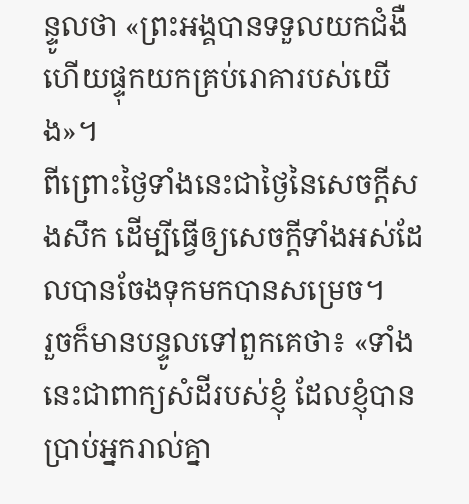ន្ទូលថា «ព្រះអង្គបានទទួលយកជំងឺ ហើយផ្ទុកយកគ្រប់រោគារបស់យើង»។
ពីព្រោះថ្ងៃទាំងនេះជាថ្ងៃនៃសេចក្ដីសងសឹក ដើម្បីធ្វើឲ្យសេចក្ដីទាំងអស់ដែលបានចែងទុកមកបានសម្រេច។
រួចក៏មានបន្ទូលទៅពួកគេថា៖ «ទាំងនេះជាពាក្យសំដីរបស់ខ្ញុំ ដែលខ្ញុំបានប្រាប់អ្នករាល់គ្នា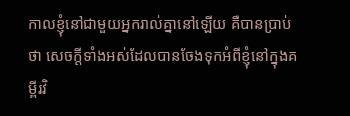កាលខ្ញុំនៅជាមួយអ្នករាល់គ្នានៅឡើយ គឺបានប្រាប់ថា សេចក្ដីទាំងអស់ដែលបានចែងទុកអំពីខ្ញុំនៅក្នុងគម្ពីរវិ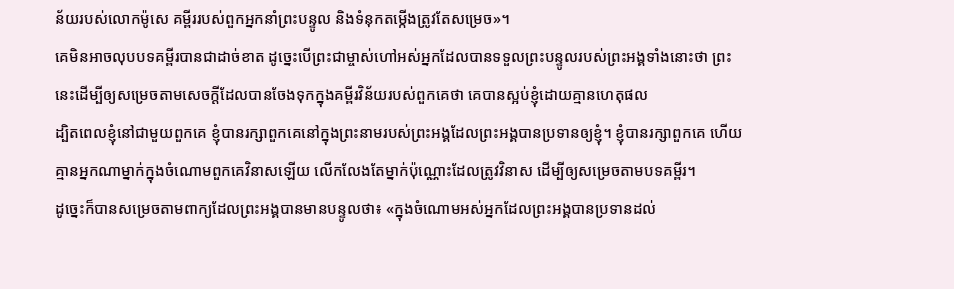ន័យរបស់លោកម៉ូសេ គម្ពីររបស់ពួកអ្នកនាំព្រះបន្ទូល និងទំនុកតម្កើងត្រូវតែសម្រេច»។
គេមិនអាចលុបបទគម្ពីរបានជាដាច់ខាត ដូច្នេះបើព្រះជាម្ចាស់ហៅអស់អ្នកដែលបានទទួលព្រះបន្ទូលរបស់ព្រះអង្គទាំងនោះថា ព្រះ
នេះដើម្បីឲ្យសម្រេចតាមសេចក្តីដែលបានចែងទុកក្នុងគម្ពីរវិន័យរបស់ពួកគេថា គេបានស្អប់ខ្ញុំដោយគ្មានហេតុផល
ដ្បិតពេលខ្ញុំនៅជាមួយពួកគេ ខ្ញុំបានរក្សាពួកគេនៅក្នុងព្រះនាមរបស់ព្រះអង្គដែលព្រះអង្គបានប្រទានឲ្យខ្ញុំ។ ខ្ញុំបានរក្សាពួកគេ ហើយគ្មានអ្នកណាម្នាក់ក្នុងចំណោមពួកគេវិនាសឡើយ លើកលែងតែម្នាក់ប៉ុណ្ណោះដែលត្រូវវិនាស ដើម្បីឲ្យសម្រេចតាមបទគម្ពីរ។
ដូច្នេះក៏បានសម្រេចតាមពាក្យដែលព្រះអង្គបានមានបន្ទូលថា៖ «ក្នុងចំណោមអស់អ្នកដែលព្រះអង្គបានប្រទានដល់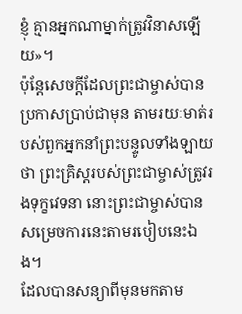ខ្ញុំ គ្មានអ្នកណាម្នាក់ត្រូវវិនាសឡើយ»។
ប៉ុន្ដែសេចក្ដីដែលព្រះជាម្ចាស់បានប្រកាសប្រាប់ជាមុន តាមរយៈមាត់របស់ពួកអ្នកនាំព្រះបន្ទូលទាំងឡាយថា ព្រះគ្រិស្ដរបស់ព្រះជាម្ចាស់ត្រូវរងទុក្ខវេទនា នោះព្រះជាម្ចាស់បានសម្រេចការនេះតាមរបៀបនេះឯង។
ដែលបានសន្យាពីមុនមកតាម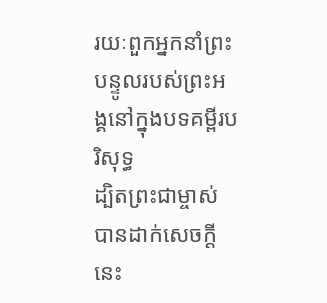រយៈពួកអ្នកនាំព្រះបន្ទូលរបស់ព្រះអង្គនៅក្នុងបទគម្ពីរបរិសុទ្ធ
ដ្បិតព្រះជាម្ចាស់បានដាក់សេចក្ដីនេះ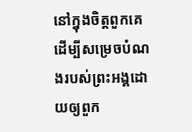នៅក្នុងចិត្ដពួកគេ ដើម្បីសម្រេចបំណងរបស់ព្រះអង្គដោយឲ្យពួក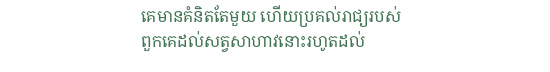គេមានគំនិតតែមួយ ហើយប្រគល់រាជ្យរបស់ពួកគេដល់សត្វសាហាវនោះរហូតដល់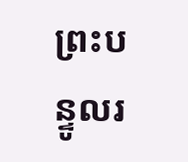ព្រះបន្ទូលរ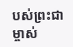បស់ព្រះជាម្ចាស់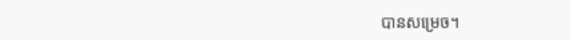បានសម្រេច។